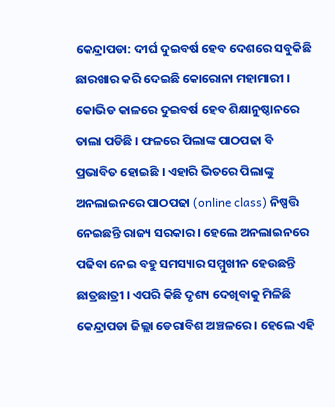କେନ୍ଦ୍ରାପଡା: ଦୀର୍ଘ ଦୁଇବର୍ଷ ହେବ ଦେଶରେ ସବୁକିଛି ଛାରଖାର କରି ଦେଇଛି କୋରୋନା ମହାମାରୀ । କୋଭିଡ କାଳରେ ଦୁଇବର୍ଷ ହେବ ଶିକ୍ଷାନୁଷ୍ଠାନରେ ତାଲା ପଡିଛି । ଫଳରେ ପିଲାଙ୍କ ପାଠପଢା ବି ପ୍ରଭାବିତ ହୋଇଛି । ଏହାରି ଭିତରେ ପିଲାଙ୍କୁ ଅନଲାଇନରେ ପାଠପଢା (online class) ନିଷ୍ପତ୍ତି ନେଇଛନ୍ତି ରାଜ୍ୟ ସରକାର । ହେଲେ ଅନଲାଇନରେ ପଢିବା ନେଇ ବହୁ ସମସ୍ୟାର ସମ୍ମୁଖୀନ ହେଉଛନ୍ତି ଛାତ୍ରଛାତ୍ରୀ । ଏପରି କିଛି ଦୃଶ୍ୟ ଦେଖିବାକୁ ମିଳିଛି କେନ୍ଦ୍ରାପଡା ଜିଲ୍ଲା ଡେରାବିଶ ଅଞ୍ଚଳରେ । ହେଲେ ଏହି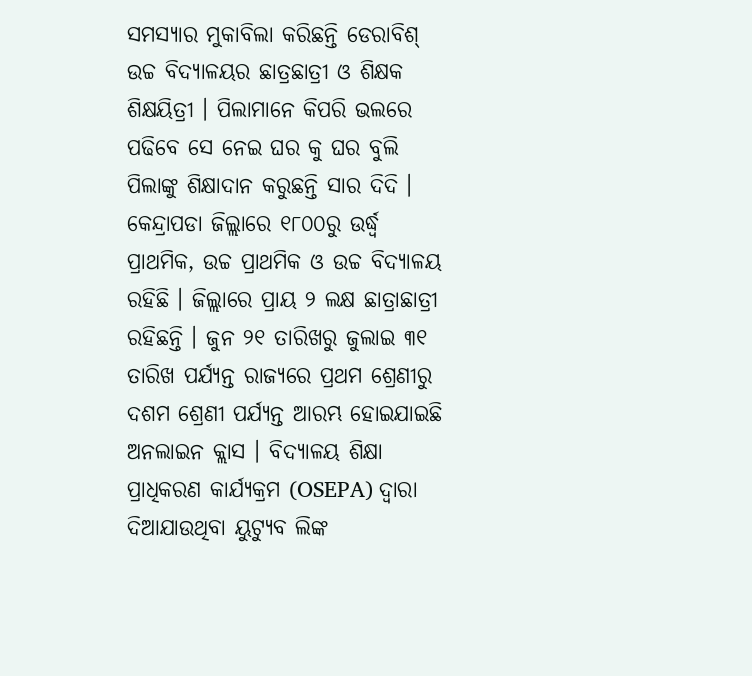ସମସ୍ୟାର ମୁକାବିଲା କରିଛନ୍ତି ଡେରାବିଶ୍ ଉଚ୍ଚ ବିଦ୍ୟାଳୟର ଛାତ୍ରଛାତ୍ରୀ ଓ ଶିକ୍ଷକ ଶିକ୍ଷୟିତ୍ରୀ । ପିଲାମାନେ କିପରି ଭଲରେ ପଢିବେ ସେ ନେଇ ଘର କୁ ଘର ବୁଲି ପିଲାଙ୍କୁ ଶିକ୍ଷାଦାନ କରୁଛନ୍ତି ସାର ଦିଦି ।
କେନ୍ଦ୍ରାପଡା ଜିଲ୍ଲାରେ ୧୮୦୦ରୁ ଉର୍ଦ୍ଧ୍ବ ପ୍ରାଥମିକ, ଉଚ୍ଚ ପ୍ରାଥମିକ ଓ ଉଚ୍ଚ ବିଦ୍ୟାଳୟ ରହିଛି । ଜିଲ୍ଲାରେ ପ୍ରାୟ ୨ ଲକ୍ଷ ଛାତ୍ରାଛାତ୍ରୀ ରହିଛନ୍ତି । ଜୁନ ୨୧ ତାରିଖରୁ ଜୁଲାଇ ୩୧ ତାରିଖ ପର୍ଯ୍ୟନ୍ତ ରାଜ୍ୟରେ ପ୍ରଥମ ଶ୍ରେଣୀରୁ ଦଶମ ଶ୍ରେଣୀ ପର୍ଯ୍ୟନ୍ତ ଆରମ୍ଭ ହୋଇଯାଇଛି ଅନଲାଇନ କ୍ଲାସ । ବିଦ୍ୟାଳୟ ଶିକ୍ଷା ପ୍ରାଧିକରଣ କାର୍ଯ୍ୟକ୍ରମ (OSEPA) ଦ୍ବାରା ଦିଆଯାଉଥିବା ୟୁଟ୍ୟୁବ ଲିଙ୍କ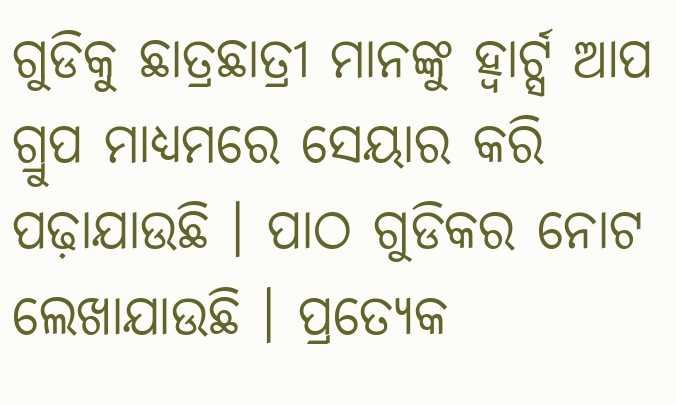ଗୁଡିକୁ ଛାତ୍ରଛାତ୍ରୀ ମାନଙ୍କୁ ହ୍ଵାର୍ଟ୍ସ ଆପ ଗ୍ରୁପ ମାଧ୍ୟମରେ ସେୟାର କରି ପଢ଼ାଯାଉଛି । ପାଠ ଗୁଡିକର ନୋଟ ଲେଖାଯାଉଛି । ପ୍ରତ୍ୟେକ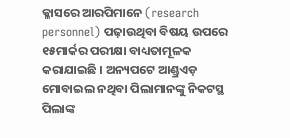କ୍ଳାସରେ ଆରପିମାନେ (research personnel) ପଢ଼ାଉଥିବା ବିଷୟ ଉପରେ ୧୫ମାର୍କର ପରୀକ୍ଷା ବାଧ୍ୟତାମୂଳକ କରାଯାଇଛି । ଅନ୍ୟପଟେ ଆଣ୍ଡ୍ରଏଡ଼ ମୋବାଇଲ ନଥିବା ପିଲାମାନଙ୍କୁ ନିକଟସ୍ଥ ପିଲାଙ୍କ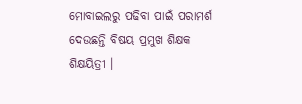ମୋବାଇଲରୁ ପଢିବା ପାଇଁ ପରାମର୍ଶ ଦେଉଛନ୍ତି ବିଷୟ ପ୍ରମୁଖ ଶିକ୍ଷକ ଶିକ୍ଷୟିତ୍ରୀ ।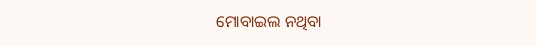ମୋବାଇଲ ନଥିବା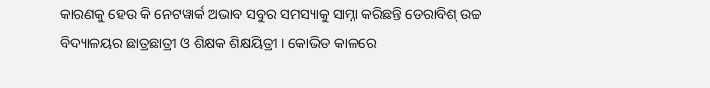କାରଣକୁ ହେଉ କି ନେଟୱାର୍କ ଅଭାବ ସବୁର ସମସ୍ୟାକୁ ସାମ୍ନା କରିଛନ୍ତି ଡେରାବିଶ୍ ଉଚ୍ଚ ବିଦ୍ୟାଳୟର ଛାତ୍ରଛାତ୍ରୀ ଓ ଶିକ୍ଷକ ଶିକ୍ଷୟିତ୍ରୀ । କୋଭିଡ କାଳରେ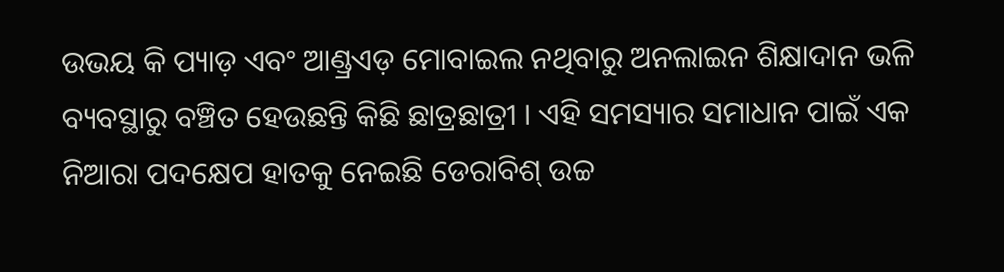ଉଭୟ କି ପ୍ୟାଡ଼ ଏବଂ ଆଣ୍ଡ୍ରଏଡ଼ ମୋବାଇଲ ନଥିବାରୁ ଅନଲାଇନ ଶିକ୍ଷାଦାନ ଭଳି ବ୍ୟବସ୍ଥାରୁ ବଞ୍ଚିତ ହେଉଛନ୍ତି କିଛି ଛାତ୍ରଛାତ୍ରୀ । ଏହି ସମସ୍ୟାର ସମାଧାନ ପାଇଁ ଏକ ନିଆରା ପଦକ୍ଷେପ ହାତକୁ ନେଇଛି ଡେରାବିଶ୍ ଉଚ୍ଚ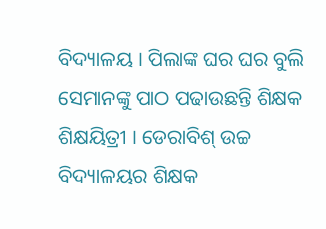ବିଦ୍ୟାଳୟ । ପିଲାଙ୍କ ଘର ଘର ବୁଲି ସେମାନଙ୍କୁ ପାଠ ପଢାଉଛନ୍ତି ଶିକ୍ଷକ ଶିକ୍ଷୟିତ୍ରୀ । ଡେରାବିଶ୍ ଉଚ୍ଚ ବିଦ୍ୟାଳୟର ଶିକ୍ଷକ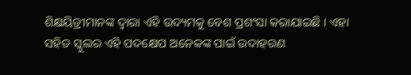ଶିକ୍ଷୟିତ୍ରୀମାନଙ୍କ ଦ୍ଵାରା ଏହି ଉଦ୍ୟମକୁ ବେଶ ପ୍ରଶଂସା କରାଯାଇଛି । ଏହା ସହିତ ସ୍କୁଲର ଏହି ପଦକ୍ଷେପ ଅନେକଙ୍କ ପାଇଁ ଉଦାହରଣ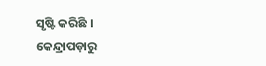ସୃଷ୍ଟି କରିଛି ।
କେନ୍ଦ୍ରାପଡ଼ାରୁ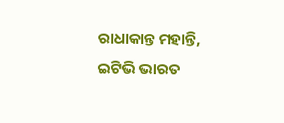ରାଧାକାନ୍ତ ମହାନ୍ତି, ଇଟିଭି ଭାରତ